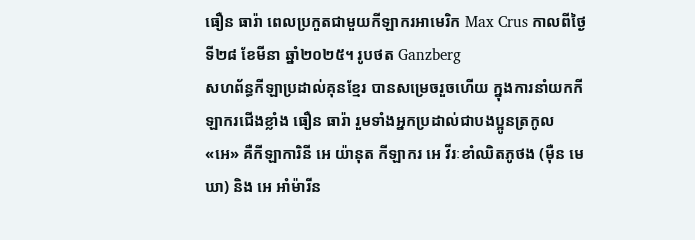ធឿន ធារ៉ា ពេលប្រកួតជាមួយកីឡាករអាមេរិក Max Crus កាលពីថ្ងៃទី២៨ ខែមីនា ឆ្នាំ២០២៥។ រូបថត Ganzberg
សហព័ន្ធកីឡាប្រដាល់គុនខ្មែរ បានសម្រេចរួចហើយ ក្នុងការនាំយកកីឡាករជើងខ្លាំង ធឿន ធារ៉ា រួមទាំងអ្នកប្រដាល់ជាបងប្អូនត្រកូល «អេ» គឺកីឡាការិនី អេ យ៉ានុត កីឡាករ អេ វីរៈខាំឈិតភូថង (ម៉ឺន មេឃា) និង អេ អាំម៉ារីន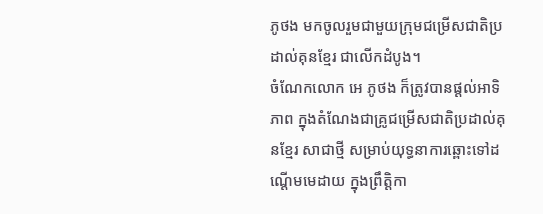ភូថង មកចូលរួមជាមួយក្រុមជម្រើសជាតិប្រដាល់គុនខ្មែរ ជាលើកដំបូង។
ចំណែកលោក អេ ភូថង ក៏ត្រូវបានផ្តល់អាទិភាព ក្នុងតំណែងជាគ្រូជម្រើសជាតិប្រដាល់គុនខ្មែរ សាជាថ្មី សម្រាប់យុទ្ធនាការឆ្ពោះទៅដណ្តើមមេដាយ ក្នុងព្រឹត្តិកា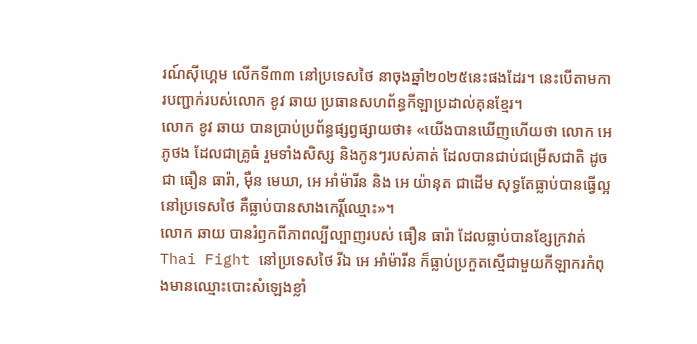រណ៍ស៊ីហ្គេម លើកទី៣៣ នៅប្រទេសថៃ នាចុងឆ្នាំ២០២៥នេះផងដែរ។ នេះបើតាមការបញ្ជាក់របស់លោក ខូវ ឆាយ ប្រធានសហព័ន្ធកីឡាប្រដាល់គុនខ្មែរ។
លោក ខូវ ឆាយ បានប្រាប់ប្រព័ន្ធផ្សព្វផ្សាយថា៖ «យើងបានឃើញហើយថា លោក អេ ភូថង ដែលជាគ្រូធំ រួមទាំងសិស្ស និងកូនៗរបស់គាត់ ដែលបានជាប់ជម្រើសជាតិ ដូចជា ធឿន ធារ៉ា, ម៉ឺន មេឃា, អេ អាំម៉ារីន និង អេ យ៉ានុត ជាដើម សុទ្ធតែធ្លាប់បានធ្វើល្អ នៅប្រទេសថៃ គឺធ្លាប់បានសាងកេរ្តិ៍ឈ្មោះ»។
លោក ឆាយ បានរំឭកពីភាពល្បីល្បាញរបស់ ធឿន ធារ៉ា ដែលធ្លាប់បានខ្សែក្រវាត់ Thai Fight នៅប្រទេសថៃ រីឯ អេ អាំម៉ារីន ក៏ធ្លាប់ប្រកួតស្មើជាមួយកីឡាករកំពុងមានឈ្មោះបោះសំឡេងខ្លាំ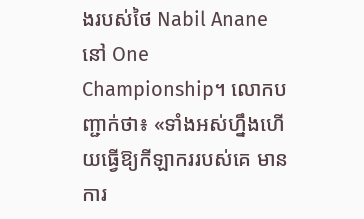ងរបស់ថៃ Nabil Anane នៅ One Championship។ លោកបញ្ជាក់ថា៖ «ទាំងអស់ហ្នឹងហើយធ្វើឱ្យកីឡាកររបស់គេ មានការ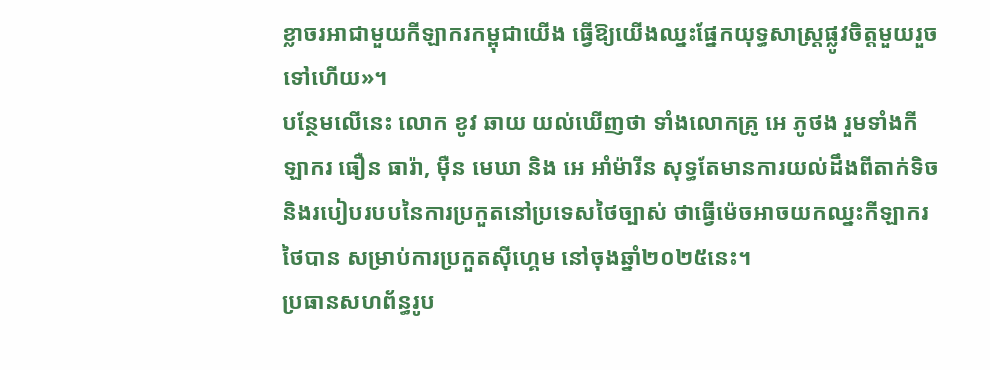ខ្លាចរអាជាមួយកីឡាករកម្ពុជាយើង ធ្វើឱ្យយើងឈ្នះផ្នែកយុទ្ធសាស្រ្តផ្លូវចិត្តមួយរួចទៅហើយ»។
បន្ថែមលើនេះ លោក ខូវ ឆាយ យល់ឃើញថា ទាំងលោកគ្រូ អេ ភូថង រួមទាំងកីឡាករ ធឿន ធារ៉ា, ម៉ឺន មេឃា និង អេ អាំម៉ារីន សុទ្ធតែមានការយល់ដឹងពីតាក់ទិច និងរបៀបរបបនៃការប្រកួតនៅប្រទេសថៃច្បាស់ ថាធ្វើម៉េចអាចយកឈ្នះកីឡាករថៃបាន សម្រាប់ការប្រកួតស៊ីហ្គេម នៅចុងឆ្នាំ២០២៥នេះ។
ប្រធានសហព័ន្ធរូប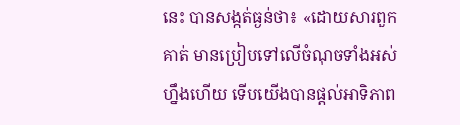នេះ បានសង្កត់ធ្ងន់ថា៖ «ដោយសារពួកគាត់ មានប្រៀបទៅលើចំណុចទាំងអស់ហ្នឹងហើយ ទើបយើងបានផ្តល់អាទិភាព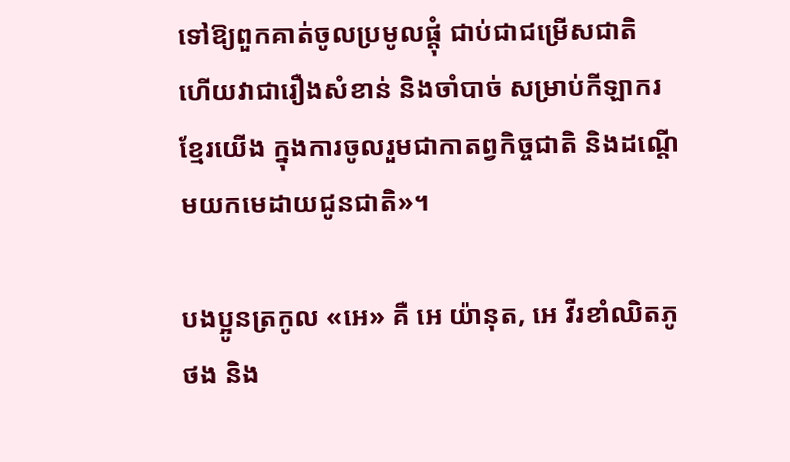ទៅឱ្យពួកគាត់ចូលប្រមូលផ្តុំ ជាប់ជាជម្រើសជាតិ ហើយវាជារឿងសំខាន់ និងចាំបាច់ សម្រាប់កីឡាករខ្មែរយើង ក្នុងការចូលរួមជាកាតព្វកិច្ចជាតិ និងដណ្តើមយកមេដាយជូនជាតិ»។

បងប្អូនត្រកូល «អេ» គឺ អេ យ៉ានុត, អេ វីរខាំឈិតភូថង និង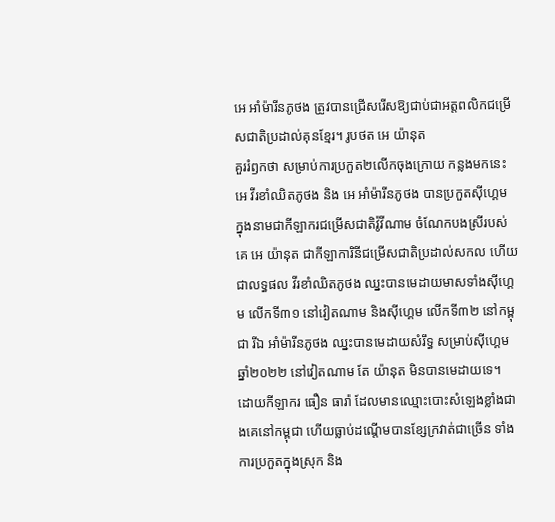អេ អាំម៉ារីនភូថង ត្រូវបានជ្រើសរើសឱ្យជាប់ជាអត្តពលិកជម្រើសជាតិប្រដាល់គុនខ្មែរ។ រូបថត អេ យ៉ានុត
គួររំឭកថា សម្រាប់ការប្រកួត២លើកចុងក្រោយ កន្លងមកនេះ អេ វីរខាំឈិតភូថង និង អេ អាំម៉ារីនភូថង បានប្រកួតស៊ីហ្គេម ក្នុងនាមជាកីឡាករជម្រើសជាតិវ៉ូវីណាម ចំណែកបងស្រីរបស់គេ អេ យ៉ានុត ជាកីឡាការិនីជម្រើសជាតិប្រដាល់សកល ហើយជាលទ្ធផល វីរខាំឈិតភូថង ឈ្នះបានមេដាយមាសទាំងស៊ីហ្គេម លើកទី៣១ នៅវៀតណាម និងស៊ីហ្គេម លើកទី៣២ នៅកម្ពុជា រីឯ អាំម៉ារីនភូថង ឈ្នះបានមេដាយសំរឹទ្ធ សម្រាប់ស៊ីហ្គេម ឆ្នាំ២០២២ នៅវៀតណាម តែ យ៉ានុត មិនបានមេដាយទេ។
ដោយកីឡាករ ធឿន ធារ៉ា ដែលមានឈ្មោះបោះសំឡេងខ្លាំងជាងគេនៅកម្ពុជា ហើយធ្លាប់ដណ្តើមបានខ្សែក្រវាត់ជាច្រើន ទាំងការប្រកួតក្នុងស្រុក និង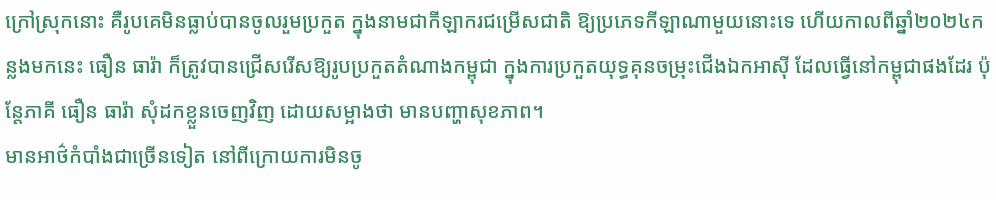ក្រៅស្រុកនោះ គឺរូបគេមិនធ្លាប់បានចូលរួមប្រកួត ក្នុងនាមជាកីឡាករជម្រើសជាតិ ឱ្យប្រភេទកីឡាណាមួយនោះទេ ហើយកាលពីឆ្នាំ២០២៤កន្លងមកនេះ ធឿន ធារ៉ា ក៏ត្រូវបានជ្រើសរើសឱ្យរូបប្រកួតតំណាងកម្ពុជា ក្នុងការប្រកួតយុទ្ធគុនចម្រុះជើងឯកអាស៊ី ដែលធ្វើនៅកម្ពុជាផងដែរ ប៉ុន្តែភាគី ធឿន ធារ៉ា សុំដកខ្លួនចេញវិញ ដោយសម្អាងថា មានបញ្ហាសុខភាព។
មានអាថ៌កំបាំងជាច្រើនទៀត នៅពីក្រោយការមិនចូ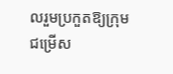លរួមប្រកួតឱ្យក្រុមជម្រើស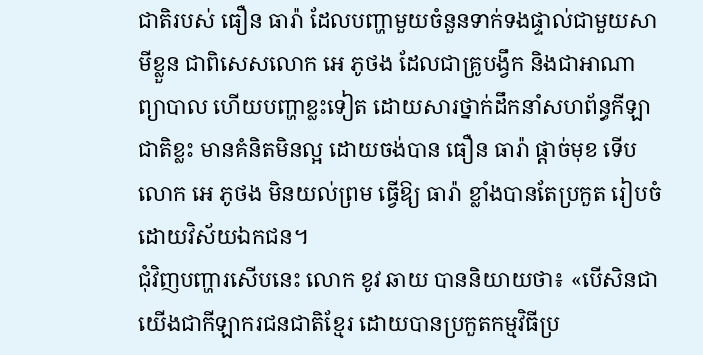ជាតិរបស់ ធឿន ធារ៉ា ដែលបញ្ហាមួយចំនួនទាក់ទងផ្ទាល់ជាមួយសាមីខ្លួន ជាពិសេសលោក អេ ភូថង ដែលជាគ្រូបង្វឹក និងជាអាណាព្យាបាល ហើយបញ្ហាខ្លះទៀត ដោយសារថ្នាក់ដឹកនាំសហព័ន្ធកីឡាជាតិខ្លះ មានគំនិតមិនល្អ ដោយចង់បាន ធឿន ធារ៉ា ផ្តាច់មុខ ទើបលោក អេ ភូថង មិនយល់ព្រម ធ្វើឱ្យ ធារ៉ា ខ្លាំងបានតែប្រកួត រៀបចំដោយវិស័យឯកជន។
ជុំវិញបញ្ហារសើបនេះ លោក ខូវ ឆាយ បាននិយាយថា៖ «បើសិនជាយើងជាកីឡាករជនជាតិខ្មែរ ដោយបានប្រកួតកម្មវិធីប្រ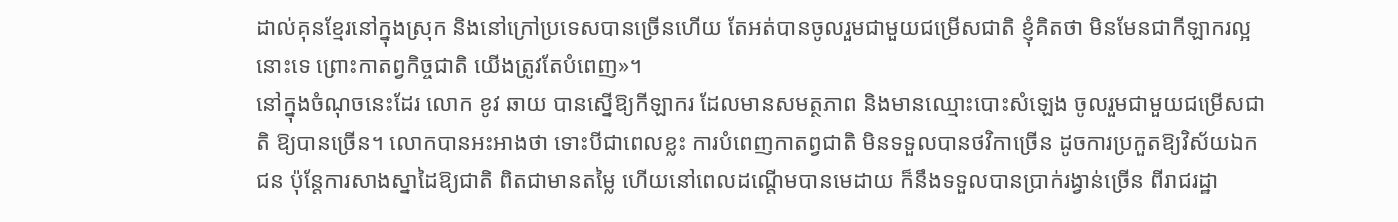ដាល់គុនខ្មែរនៅក្នុងស្រុក និងនៅក្រៅប្រទេសបានច្រើនហើយ តែអត់បានចូលរួមជាមួយជម្រើសជាតិ ខ្ញុំគិតថា មិនមែនជាកីឡាករល្អនោះទេ ព្រោះកាតព្វកិច្ចជាតិ យើងត្រូវតែបំពេញ»។
នៅក្នុងចំណុចនេះដែរ លោក ខូវ ឆាយ បានស្នើឱ្យកីឡាករ ដែលមានសមត្ថភាព និងមានឈ្មោះបោះសំឡេង ចូលរួមជាមួយជម្រើសជាតិ ឱ្យបានច្រើន។ លោកបានអះអាងថា ទោះបីជាពេលខ្លះ ការបំពេញកាតព្វជាតិ មិនទទួលបានថវិកាច្រើន ដូចការប្រកួតឱ្យវិស័យឯកជន ប៉ុន្តែការសាងស្នាដៃឱ្យជាតិ ពិតជាមានតម្លៃ ហើយនៅពេលដណ្តើមបានមេដាយ ក៏នឹងទទួលបានប្រាក់រង្វាន់ច្រើន ពីរាជរដ្ឋា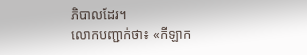ភិបាលដែរ។
លោកបញ្ជាក់ថា៖ «កីឡាក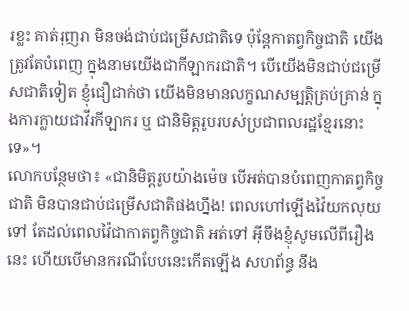រខ្លះ គាត់រុញរា មិនចង់ជាប់ជម្រើសជាតិទេ ប៉ុន្តែកាតព្វកិច្ចជាតិ យើងត្រូវតែបំពេញ ក្នុងនាមយើងជាកីឡាករជាតិ។ បើយើងមិនជាប់ជម្រើសជាតិទៀត ខ្ញុំជឿជាក់ថា យើងមិនមានលក្ខណសម្បត្តិគ្រប់គ្រាន់ ក្នុងការក្លាយជាវីរកីឡាករ ឬ ជានិមិត្តរូបរបស់ប្រជាពលរដ្ឋខ្មែរនោះទេ»។
លោកបន្ថែមថា៖ «ជានិមិត្តរូបយ៉ាងម៉េច បើអត់បានបំពេញកាតព្វកិច្ចជាតិ មិនបានជាប់ជម្រើសជាតិផងហ្នឹង! ពេលហៅឡើងវ៉ៃយកលុយ ទៅ តែដល់ពេលវ៉ៃជាកាតព្វកិច្ចជាតិ អត់ទៅ អ៊ីចឹងខ្ញុំសូមលើពីរឿងនេះ ហើយបើមានករណីបែបនេះកើតឡើង សហព័ន្ធ នឹង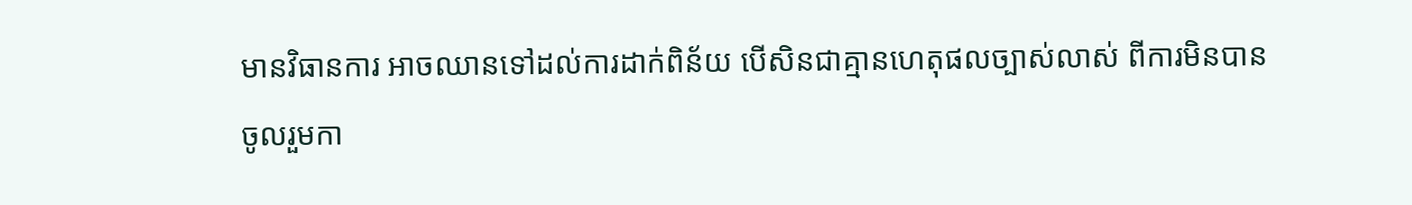មានវិធានការ អាចឈានទៅដល់ការដាក់ពិន័យ បើសិនជាគ្មានហេតុផលច្បាស់លាស់ ពីការមិនបានចូលរួមកា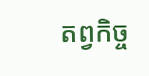តព្វកិច្ច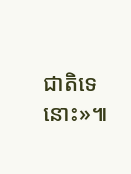ជាតិទេនោះ»៕